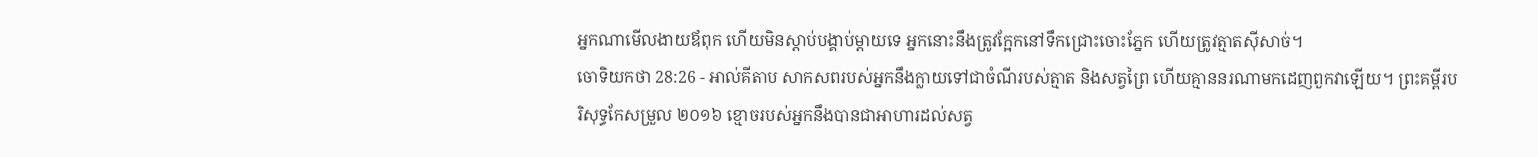អ្នកណាមើលងាយឪពុក ហើយមិនស្ដាប់បង្គាប់ម្ដាយទេ អ្នកនោះនឹងត្រូវក្អែកនៅទឹកជ្រោះចោះភ្នែក ហើយត្រូវត្មាតស៊ីសាច់។
ចោទិយកថា 28:26 - អាល់គីតាប សាកសពរបស់អ្នកនឹងក្លាយទៅជាចំណីរបស់ត្មាត និងសត្វព្រៃ ហើយគ្មាននរណាមកដេញពួកវាឡើយ។ ព្រះគម្ពីរបរិសុទ្ធកែសម្រួល ២០១៦ ខ្មោចរបស់អ្នកនឹងបានជាអាហារដល់សត្វ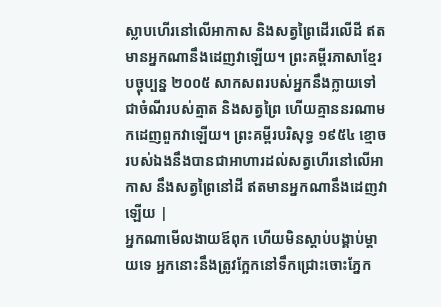ស្លាបហើរនៅលើអាកាស និងសត្វព្រៃដើរលើដី ឥតមានអ្នកណានឹងដេញវាឡើយ។ ព្រះគម្ពីរភាសាខ្មែរបច្ចុប្បន្ន ២០០៥ សាកសពរបស់អ្នកនឹងក្លាយទៅជាចំណីរបស់ត្មាត និងសត្វព្រៃ ហើយគ្មាននរណាមកដេញពួកវាឡើយ។ ព្រះគម្ពីរបរិសុទ្ធ ១៩៥៤ ខ្មោចរបស់ឯងនឹងបានជាអាហារដល់សត្វហើរនៅលើអាកាស នឹងសត្វព្រៃនៅដី ឥតមានអ្នកណានឹងដេញវាឡើយ |
អ្នកណាមើលងាយឪពុក ហើយមិនស្ដាប់បង្គាប់ម្ដាយទេ អ្នកនោះនឹងត្រូវក្អែកនៅទឹកជ្រោះចោះភ្នែក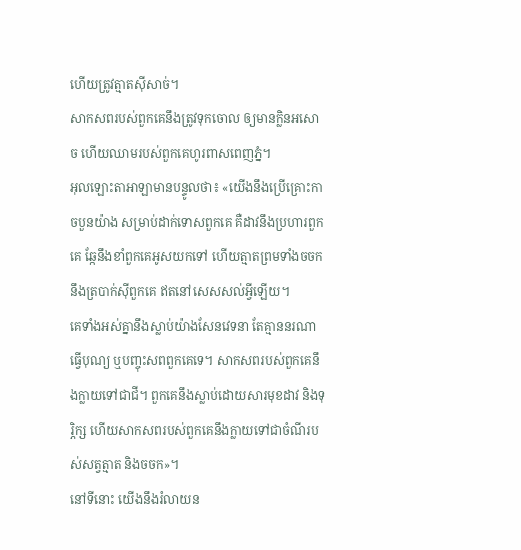ហើយត្រូវត្មាតស៊ីសាច់។
សាកសពរបស់ពួកគេនឹងត្រូវទុកចោល ឲ្យមានក្លិនអសោច ហើយឈាមរបស់ពួកគេហូរពាសពេញភ្នំ។
អុលឡោះតាអាឡាមានបន្ទូលថា៖ «យើងនឹងប្រើគ្រោះកាចបួនយ៉ាង សម្រាប់ដាក់ទោសពួកគេ គឺដាវនឹងប្រហារពួកគេ ឆ្កែនឹងខាំពួកគេអូសយកទៅ ហើយត្មាតព្រមទាំងចចកនឹងត្របាក់ស៊ីពួកគេ ឥតនៅសេសសល់អ្វីឡើយ។
គេទាំងអស់គ្នានឹងស្លាប់យ៉ាងសែនវេទនា តែគ្មាននរណាធ្វើបុណ្យ ឬបញ្ចុះសពពួកគេទេ។ សាកសពរបស់ពួកគេនឹងក្លាយទៅជាជី។ ពួកគេនឹងស្លាប់ដោយសារមុខដាវ និងទុរ្ភិក្ស ហើយសាកសពរបស់ពួកគេនឹងក្លាយទៅជាចំណីរបស់សត្វត្មាត និងចចក»។
នៅទីនោះ យើងនឹងរំលាយន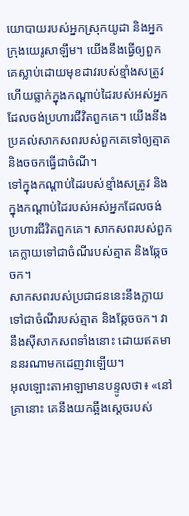យោបាយរបស់អ្នកស្រុកយូដា និងអ្នកក្រុងយេរូសាឡឹម។ យើងនឹងធ្វើឲ្យពួកគេស្លាប់ដោយមុខដាវរបស់ខ្មាំងសត្រូវ ហើយធ្លាក់ក្នុងកណ្ដាប់ដៃរបស់អស់អ្នកដែលចង់ប្រហារជីវិតពួកគេ។ យើងនឹងប្រគល់សាកសពរបស់ពួកគេទៅឲ្យត្មាត និងចចកធ្វើជាចំណី។
ទៅក្នុងកណ្ដាប់ដៃរបស់ខ្មាំងសត្រូវ និងក្នុងកណ្ដាប់ដៃរបស់អស់អ្នកដែលចង់ប្រហារជីវិតពួកគេ។ សាកសពរបស់ពួកគេក្លាយទៅជាចំណីរបស់ត្មាត និងឆ្កែចចក។
សាកសពរបស់ប្រជាជននេះនឹងក្លាយទៅជាចំណីរបស់ត្មាត និងឆ្កែចចក។ វានឹងស៊ីសាកសពទាំងនោះ ដោយឥតមាននរណាមកដេញវាឡើយ។
អុលឡោះតាអាឡាមានបន្ទូលថា៖ «នៅគ្រានោះ គេនឹងយកឆ្អឹងស្ដេចរបស់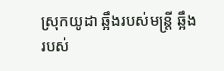ស្រុកយូដា ឆ្អឹងរបស់មន្ត្រី ឆ្អឹងរបស់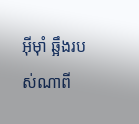អ៊ីមុាំ ឆ្អឹងរបស់ណាពី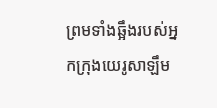ព្រមទាំងឆ្អឹងរបស់អ្នកក្រុងយេរូសាឡឹម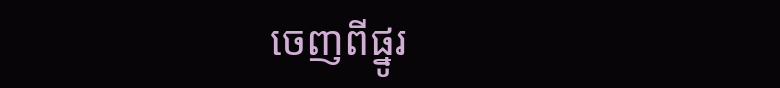ចេញពីផ្នូរ